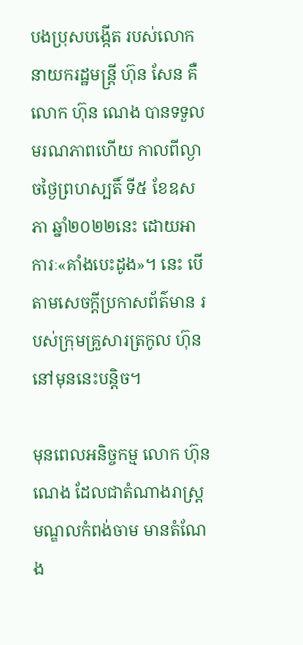បងប្រុសបង្កើត របស់លោកនាយករដ្ឋមន្ត្រី ហ៊ុន សែន គឺលោក ហ៊ុន ណេង បានទទួលមរណភាពហើយ កាលពីល្ងាចថ្ងៃព្រហស្បតិ៍ ទី៥ ខែឧសភា ឆ្នាំ២០២២នេះ ដោយអាការៈ«គាំងបេះដូង»។ នេះ បើតាមសេចក្ដីប្រកាសព័ត៌មាន របស់ក្រុមគ្រួសារត្រកូល ហ៊ុន នៅមុននេះបន្តិច។

មុនពេលអនិច្ចកម្ម លោក ហ៊ុន ណេង ដែលជាតំណាងរាស្ត្រមណ្ឌលកំពង់ចាម មានតំណែង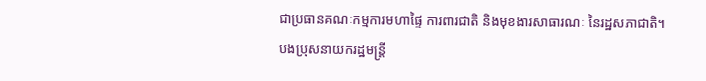ជាប្រធានគណៈកម្មការមហាផ្ទៃ ការពារជាតិ និងមុខងារសាធារណៈ នៃរដ្ឋសភាជាតិ។ បងប្រុសនាយករដ្ឋមន្ត្រី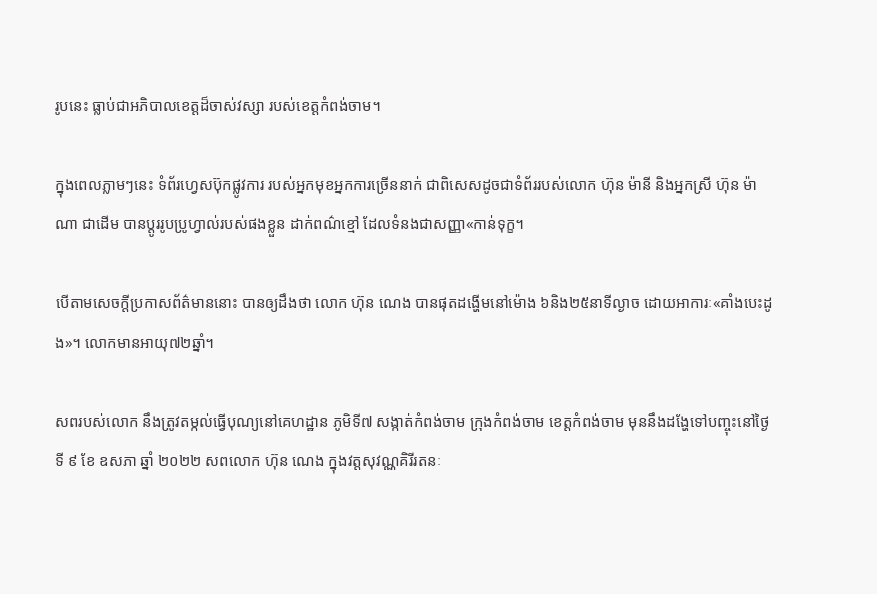រូបនេះ ធ្លាប់ជាអភិបាលខេត្តដ៏ចាស់វស្សា របស់ខេត្តកំពង់ចាម។

ក្នុងពេលភ្លាមៗនេះ ទំព័រហ្វេសប៊ុកផ្លូវការ របស់អ្នកមុខអ្នកការច្រើននាក់ ជាពិសេសដូចជាទំព័ររបស់លោក ហ៊ុន ម៉ានី និងអ្នកស្រី ហ៊ុន ម៉ាណា ជាដើម បានប្ដូររូបប្រូហ្វាល់របស់ផងខ្លួន ដាក់ពណ៌ខ្មៅ ដែលទំនងជាសញ្ញា«កាន់ទុក្ខ។

បើតាមសេចក្ដីប្រកាសព័ត៌មាននោះ បានឲ្យដឹងថា លោក ហ៊ុន ណេង បានផុតដង្ហើមនៅម៉ោង ៦និង២៥នាទីល្ងាច ដោយអាការៈ«គាំងបេះដូង»។ លោកមានអាយុ៧២ឆ្នាំ។

សពរបស់លោក នឹងត្រូវតម្កល់ធ្វើបុណ្យនៅគេហដ្ឋាន ភូមិទី៧ សង្កាត់កំពង់ចាម ក្រុងកំពង់ចាម ខេត្តកំពង់ចាម មុននឹងដង្ហែទៅបញ្ចុះនៅថ្ងៃទី ៩ ខែ ឧសភា ឆ្នាំ ២០២២ សពលោក ហ៊ុន ណេង ក្នុងវត្តសុវណ្ណគិរីរតនៈ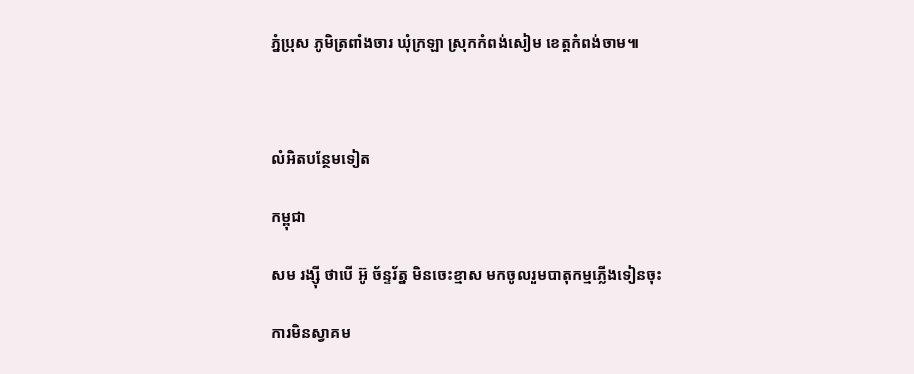ភ្នំប្រុស ភូមិត្រពាំងចារ ឃុំក្រឡា ស្រុកកំពង់សៀម ខេត្តកំពង់ចាម៕



លំអិតបន្ថែមទៀត

កម្ពុជា

សម រង្ស៊ី ថាបើ អ៊ូ ច័ន្ទរ័ត្ន មិនចេះខ្មាស មកចូលរួមបាតុកម្មភ្លើងទៀនចុះ

ការមិនស្វាគម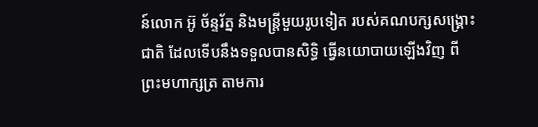ន៍លោក អ៊ូ ច័ន្ទរ័ត្ន និងមន្ត្រីមួយរូបទៀត របស់គណបក្សសង្គ្រោះជាតិ ដែលទើបនឹងទទួលបានសិទ្ធិ ធ្វើនយោបាយឡើងវិញ ពីព្រះមហាក្សត្រ តាមការ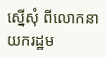ស្នើសុំ ពីលោកនាយករដ្ឋម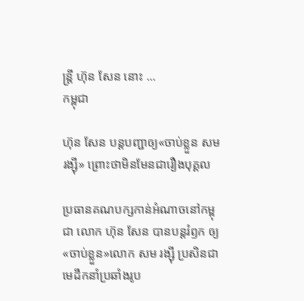ន្ត្រី ហ៊ុន សែន នោះ ...
កម្ពុជា

ហ៊ុន សែន បន្តបញ្ជាឲ្យ«ចាប់ខ្លួន សម រង្ស៊ី» ព្រោះថាមិនមែនជារឿងបុគ្គល

ប្រធានគណបក្សកាន់អំណាចនៅកម្ពុជា លោក ហ៊ុន សែន បានបន្តរំឭក ឲ្យ«ចាប់ខ្លួន»លោក សម រង្ស៊ី ប្រសិនជាមេដឹកនាំប្រឆាំងរូប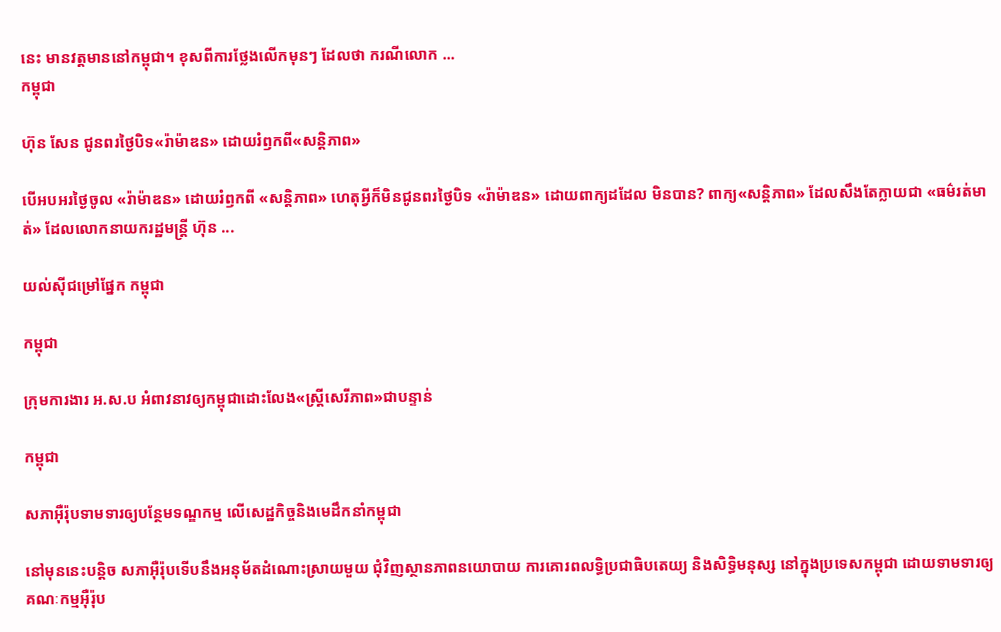នេះ មានវត្តមាននៅកម្ពុជា។ ខុសពីការថ្លែងលើកមុនៗ ដែលថា ករណីលោក ...
កម្ពុជា

ហ៊ុន សែន ជូនពរថ្ងៃបិទ«រ៉ាម៉ាឌន» ដោយរំឭកពី«សន្តិភាព»

បើអបអរថ្ងៃចូល «រ៉ាម៉ាឌន» ដោយរំឭកពី «សន្តិភាព» ហេតុអ្វីក៏មិនជូនពរថ្ងៃបិទ «រ៉ាម៉ាឌន» ដោយពាក្យដដែល មិនបាន? ពាក្យ«សន្តិភាព» ដែលសឹងតែក្លាយជា «ធម៌រត់មាត់» ដែលលោកនាយករដ្ឋមន្ត្រី ហ៊ុន ...

យល់ស៊ីជម្រៅផ្នែក កម្ពុជា

កម្ពុជា

ក្រុមការងារ អ.ស.ប អំពាវនាវឲ្យកម្ពុជាដោះលែង«ស្ត្រីសេរីភាព»ជាបន្ទាន់

កម្ពុជា

សភាអ៊ឺរ៉ុបទាមទារឲ្យបន្ថែមទណ្ឌកម្ម លើសេដ្ឋកិច្ចនិងមេដឹកនាំកម្ពុជា

នៅមុននេះបន្តិច សភាអ៊ឺរ៉ុបទើបនឹងអនុម័តដំណោះស្រាយមួយ ជុំវិញស្ថានភាពនយោបាយ ការគោរពលទ្ធិប្រជាធិបតេយ្យ និងសិទ្ធិមនុស្ស នៅក្នុងប្រទេសកម្ពុជា ដោយទាមទារឲ្យគណៈកម្មអ៊ឺរ៉ុប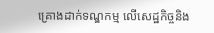គ្រោងដាក់ទណ្ឌកម្ម លើសេដ្ឋកិច្ចនិង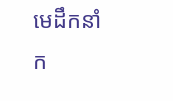មេដឹកនាំក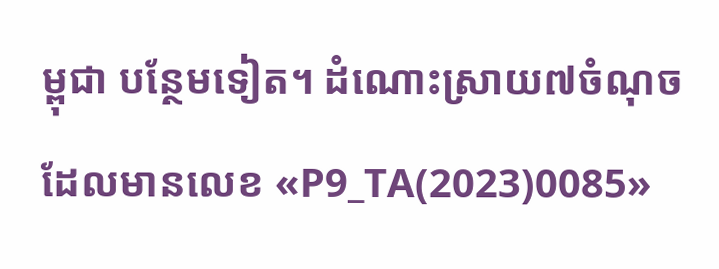ម្ពុជា បន្ថែមទៀត។ ដំណោះស្រាយ៧ចំណុច ដែលមានលេខ «P9_TA(2023)0085»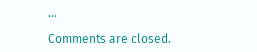...

Comments are closed.